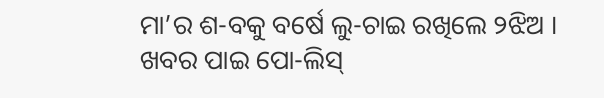ମା’ର ଶ-ବକୁ ବର୍ଷେ ଲୁ-ଚାଇ ରଖିଲେ ୨ଝିଅ । ଖବର ପାଇ ପୋ-ଲିସ୍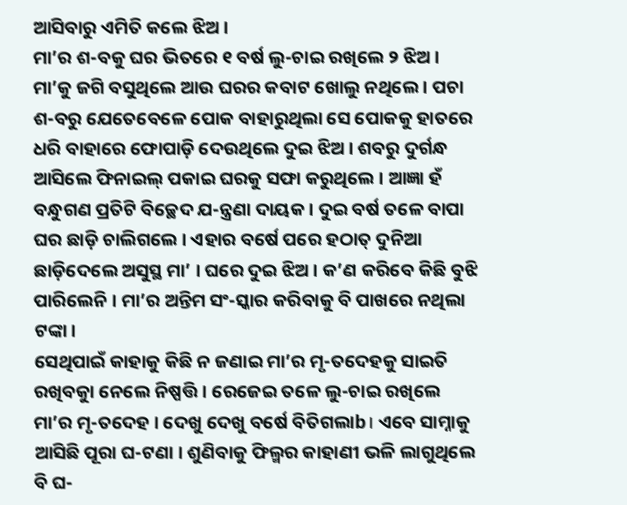ଆସିବାରୁ ଏମିତି କଲେ ଝିଅ ।
ମା’ର ଶ-ବକୁ ଘର ଭିତରେ ୧ ବର୍ଷ ଲୁ-ଚାଇ ରଖିଲେ ୨ ଝିଅ । ମା’କୁ ଜଗି ବସୁଥିଲେ ଆଉ ଘରର କବାଟ ଖୋଲୁ ନଥିଲେ । ପଚା ଶ-ବରୁ ଯେତେବେଳେ ପୋକ ବାହାରୁଥିଲା ସେ ପୋକକୁ ହାତରେ ଧରି ବାହାରେ ଫୋପାଡ଼ି ଦେଉଥିଲେ ଦୁଇ ଝିଅ । ଶବରୁ ଦୁର୍ଗନ୍ଧ ଆସିଲେ ଫିନାଇଲ୍ ପକାଇ ଘରକୁ ସଫା କରୁଥିଲେ । ଆଜ୍ଞା ହଁ ବନ୍ଧୁଗଣ ପ୍ରତିଟି ବିଚ୍ଛେଦ ଯ-ନ୍ତ୍ରଣା ଦାୟକ । ଦୁଇ ବର୍ଷ ତଳେ ବାପା ଘର ଛାଡ଼ି ଚାଲିଗଲେ । ଏହାର ବର୍ଷେ ପରେ ହଠାତ୍ ଦୁନିଆ ଛାଡ଼ିଦେଲେ ଅସୁସ୍ଥ ମା’ । ଘରେ ଦୁଇ ଝିଅ । କ’ଣ କରିବେ କିଛି ବୁଝି ପାରିଲେନି । ମା’ର ଅନ୍ତିମ ସଂ-ସ୍କାର କରିବାକୁ ବି ପାଖରେ ନଥିଲା ଟଙ୍କା।
ସେଥିପାଇଁ କାହାକୁ କିଛି ନ ଜଣାଇ ମା’ର ମୃ-ତଦେହକୁ ସାଇତି ରଖିବକୁା ନେଲେ ନିଷ୍ପତ୍ତି । ରେଜେଇ ତଳେ ଲୁ-ଚାଇ ରଖିଲେ ମା’ର ମୃ-ତଦେହ । ଦେଖୁ ଦେଖୁ ବର୍ଷେ ବିତିଗଲାb। ଏବେ ସାମ୍ନାକୁ ଆସିଛି ପୂରା ଘ-ଟଣା । ଶୁଣିବାକୁ ଫିଲ୍ମର କାହାଣୀ ଭଳି ଲାଗୁଥିଲେ ବି ଘ-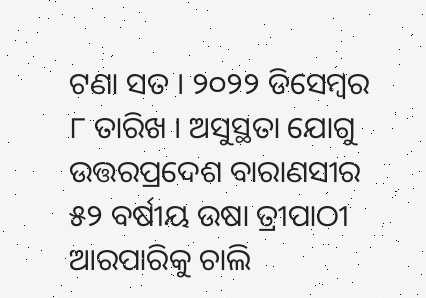ଟଣା ସତ । ୨୦୨୨ ଡିସେମ୍ବର ୮ ତାରିଖ । ଅସୁସ୍ଥତା ଯୋଗୁ ଉତ୍ତରପ୍ରଦେଶ ବାରାଣସୀର ୫୨ ବର୍ଷୀୟ ଉଷା ତ୍ରୀପାଠୀ ଆରପାରିକୁ ଚାଲି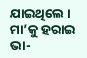ଯାଇଥିଲେ ।
ମା’କୁ ହରାଇ ଭା-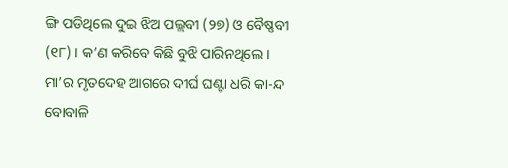ଙ୍ଗି ପଡିଥିଲେ ଦୁଇ ଝିଅ ପଲ୍ଲବୀ (୨୭) ଓ ବୈଷ୍ଣବୀ (୧୮) । କ’ଣ କରିବେ କିଛି ବୁଝି ପାରିନଥିଲେ । ମା’ର ମୃତଦେହ ଆଗରେ ଦୀର୍ଘ ଘଣ୍ଟା ଧରି କା-ନ୍ଦ ବୋବାଳି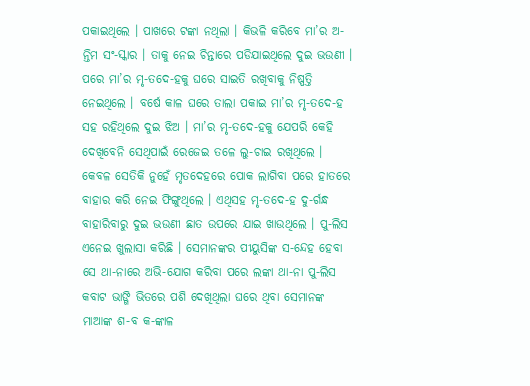ପକାଇଥିଲେ । ପାଖରେ ଟଙ୍କା ନଥିଲା । କିଭଳି କରିବେ ମା’ର ଅ-ନ୍ତିମ ସଂ-ସ୍କାର । ତାକୁ ନେଇ ଚିନ୍ତାରେ ପଡିଯାଇଥିଲେ ଦୁଇ ଭଉଣୀ । ପରେ ମା’ର ମୃ-ତଦେ-ହକୁ ଘରେ ସାଇତି ରଖିବାକୁ ନିଷ୍ପତ୍ତି ନେଇଥିଲେ । ବର୍ଷେ କାଳ ଘରେ ତାଲା ପକାଇ ମା’ର ମୃ-ତଦେ-ହ ସହ ରହିଥିଲେ ଦୁଇ ଝିଅ । ମା’ର ମୃ-ତଦେ-ହକୁ ଯେପରି କେହି ଦେଖିବେନି ସେଥିପାଇଁ ରେଜେଇ ତଳେ ଲୁ-ଚାଇ ରଖିଥିଲେ ।
କେବଳ ସେତିକି ନୁହେଁ ମୃତଦେହରେ ପୋକ ଲାଗିବା ପରେ ହାତରେ ବାହାର କରି ନେଇ ଫିଙ୍ଗୁଥିଲେ । ଏଥିସହ ମୃ-ତଦେ-ହ ଦୁ-ର୍ଗନ୍ଧ ବାହାରିବାରୁ ଦୁଇ ଭଉଣୀ ଛାତ ଉପରେ ଯାଇ ଖାଉଥିଲେ । ପୁ-ଲିସ ଏନେଇ ଖୁଲାସା କରିଛି । ସେମାନଙ୍କର ପୀୟୁସିଙ୍କ ସ-ନ୍ଦେହ ହେବା ସେ ଥା-ନାରେ ଅଭି-ଯୋଗ କରିବା ପରେ ଲଙ୍କା ଥା-ନା ପୁ-ଲିସ କବାଟ ଭାଙ୍ଗି ଭିତରେ ପଶି ଦେଖିଥିଲା ଘରେ ଥିବା ସେମାନଙ୍କ ମାଆଙ୍କ ଶ-ବ କ-ଙ୍କାଳ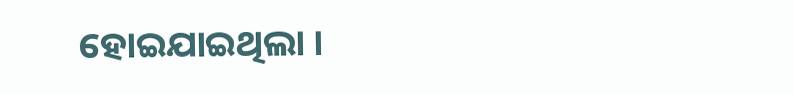ହୋଇଯାଇଥିଲା ।